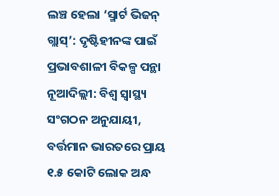ଲଞ୍ଚ ହେଲା ‘ସ୍ମାର୍ଟ ଭିଜନ୍ ଗ୍ଲାସ୍’: ଦୃଷ୍ଟିହୀନଙ୍କ ପାଇଁ ପ୍ରଭାବଶାଳୀ ବିକଳ୍ପ ପନ୍ଥା
ନୂଆଦିଲ୍ଲୀ: ବିଶ୍ୱ ସ୍ୱାସ୍ଥ୍ୟ ସଂଗଠନ ଅନୁଯାୟୀ, ବର୍ତ୍ତମାନ ଭାରତରେ ପ୍ରାୟ ୧.୫ କୋଟି ଲୋକ ଅନ୍ଧ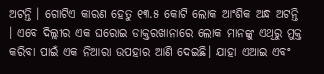ଅଟନ୍ତି । ଗୋଟିଏ କାରଣ ହେତୁ ୧୩.୫ କୋଟି ଲୋକ ଆଂଶିକ ଅନ୍ଧ ଅଟନ୍ତି । ଏବେ ଦିଲ୍ଲୀର ଏକ ଘରୋଇ ଡାକ୍ତରଖାନାରେ ଲୋକ ମାନଙ୍କୁ ଏଥିରୁ ମୁକ୍ତ କରିବା ପାଇଁ ଏକ ନିଆରା ଉପହାର ଆଣି ଦେଇଛି। ଯାହା ଏଆଇ ଏବଂ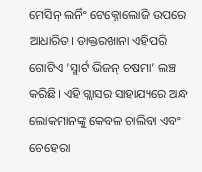ମେସିନ୍ ଲର୍ନିଂ ଟେକ୍ନୋଲୋଜି ଉପରେ ଆଧାରିତ। ଡାକ୍ତରଖାନା ଏହିପରି ଗୋଟିଏ ‘ସ୍ମାର୍ଟ ଭିଜନ୍ ଚଷମା’ ଲଞ୍ଚ କରିଛି। ଏହି ଗ୍ଲାସର ସାହାଯ୍ୟରେ ଅନ୍ଧ ଲୋକମାନଙ୍କୁ କେବଳ ଚାଲିବା ଏବଂ ଚେହେରା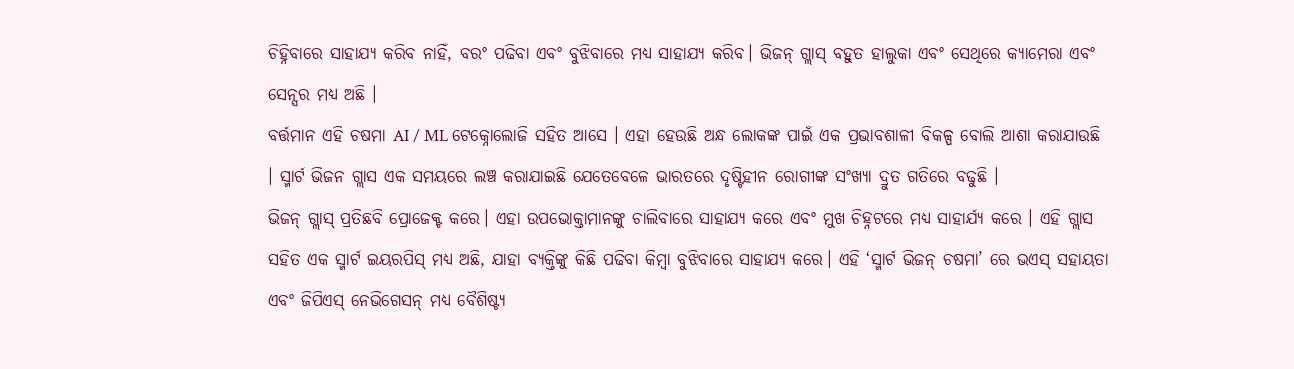ଚିହ୍ନିବାରେ ସାହାଯ୍ୟ କରିବ ନାହିଁ, ବରଂ ପଢିବା ଏବଂ ବୁଝିବାରେ ମଧ୍ୟ ସାହାଯ୍ୟ କରିବ। ଭିଜନ୍ ଗ୍ଲାସ୍ ବହୁତ ହାଲୁକା ଏବଂ ସେଥିରେ କ୍ୟାମେରା ଏବଂ ସେନ୍ସର ମଧ୍ୟ ଅଛି ।
ବର୍ତ୍ତମାନ ଏହି ଚଷମା AI / ML ଟେକ୍ନୋଲୋଜି ସହିତ ଆସେ । ଏହା ହେଉଛି ଅନ୍ଧ ଲୋକଙ୍କ ପାଇଁ ଏକ ପ୍ରଭାବଶାଳୀ ବିକଳ୍ପ ବୋଲି ଆଶା କରାଯାଉଛି । ସ୍ମାର୍ଟ ଭିଜନ ଗ୍ଲାସ ଏକ ସମୟରେ ଲଞ୍ଚ କରାଯାଇଛି ଯେତେବେଳେ ଭାରତରେ ଦୃଷ୍ଟିହୀନ ରୋଗୀଙ୍କ ସଂଖ୍ୟା ଦ୍ରୁତ ଗତିରେ ବଢୁଛି ।
ଭିଜନ୍ ଗ୍ଲାସ୍ ପ୍ରତିଛବି ପ୍ରୋଜେକ୍ଟ କରେ। ଏହା ଉପଭୋକ୍ତାମାନଙ୍କୁ ଚାଲିବାରେ ସାହାଯ୍ୟ କରେ ଏବଂ ମୁଖ ଚିହ୍ନଟରେ ମଧ୍ୟ ସାହାର୍ଯ୍ୟ କରେ । ଏହି ଗ୍ଲାସ ସହିତ ଏକ ସ୍ମାର୍ଟ ଇୟରପିସ୍ ମଧ୍ୟ ଅଛି, ଯାହା ବ୍ୟକ୍ତିଙ୍କୁ କିଛି ପଢିବା କିମ୍ବା ବୁଝିବାରେ ସାହାଯ୍ୟ କରେ। ଏହି ‘ସ୍ମାର୍ଟ ଭିଜନ୍ ଚଷମା’ ରେ ଭଏସ୍ ସହାୟତା ଏବଂ ଜିପିଏସ୍ ନେଭିଗେସନ୍ ମଧ୍ୟ ବୈଶିଷ୍ଟ୍ୟ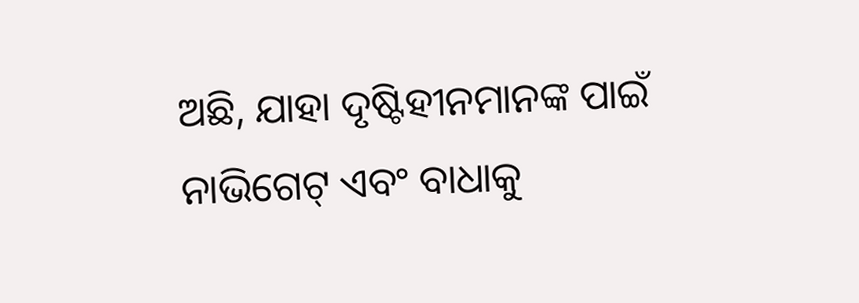ଅଛି, ଯାହା ଦୃଷ୍ଟିହୀନମାନଙ୍କ ପାଇଁ ନାଭିଗେଟ୍ ଏବଂ ବାଧାକୁ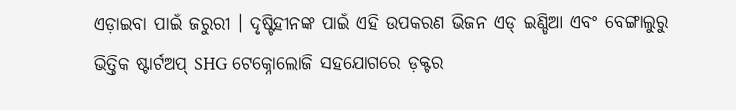ଏଡ଼ାଇବା ପାଇଁ ଜରୁରୀ । ଦୃଷ୍ଟିହୀନଙ୍କ ପାଇଁ ଏହି ଉପକରଣ ଭିଜନ ଏଡ୍ ଇଣ୍ଡିଆ ଏବଂ ବେଙ୍ଗାଲୁରୁ ଭିତ୍ତିକ ଷ୍ଟାର୍ଟଅପ୍ SHG ଟେକ୍ନୋଲୋଜି ସହଯୋଗରେ ଡ଼କ୍ଟର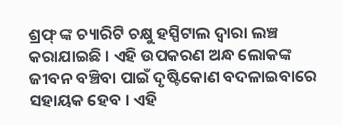ଶ୍ରଫ୍ ଙ୍କ ଚ୍ୟାରିଟି ଚକ୍ଷୁ ହସ୍ପିଟାଲ ଦ୍ୱାରା ଲଞ୍ଚ କରାଯାଇଛି । ଏହି ଉପକରଣ ଅନ୍ଧ ଲୋକଙ୍କ ଜୀବନ ବଞ୍ଚିବା ପାଇଁ ଦୃଷ୍ଟିକୋଣ ବଦଳାଇବାରେ ସହାୟକ ହେବ । ଏହି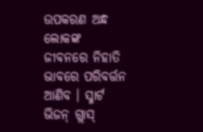ଉପକରଣ ଅନ୍ଧ ଲୋକଙ୍କ ଜୀବନରେ ନିହାତି ଭାବରେ ପରିବର୍ତ୍ତନ ଆଣିବ । ସ୍ମାର୍ଟ ଭିଜନ୍ ଗ୍ଲାସ୍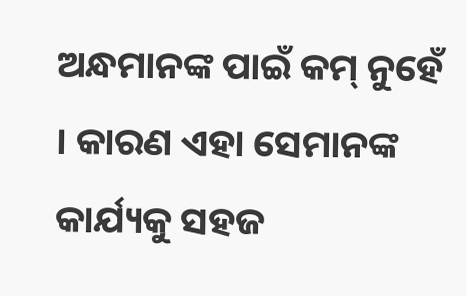ଅନ୍ଧମାନଙ୍କ ପାଇଁ କମ୍ ନୁହେଁ । କାରଣ ଏହା ସେମାନଙ୍କ କାର୍ଯ୍ୟକୁ ସହଜ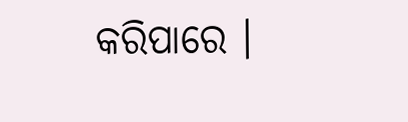କରିପାରେ ।